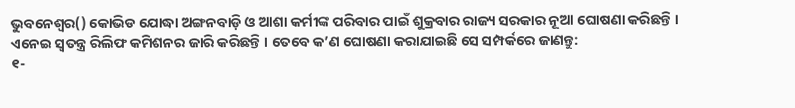ଭୁବନେଶ୍ୱର() କୋଭିଡ ଯୋଦ୍ଧା ଅଙ୍ଗନବାଡ଼ି ଓ ଆଶା କର୍ମୀଙ୍କ ପରିବାର ପାଇଁ ଶୁକ୍ରବାର ରାଜ୍ୟ ସରକାର ନୂଆ ଘୋଷଣା କରିଛନ୍ତି । ଏନେଇ ସ୍ୱତନ୍ତ୍ର ରିଲିଫ କମିଶନର ଜାରି କରିଛନ୍ତି । ତେବେ କ’ଣ ଘୋଷଣା କରାଯାଇଛି ସେ ସମ୍ପର୍କରେ ଜାଣନ୍ତୁ:
୧-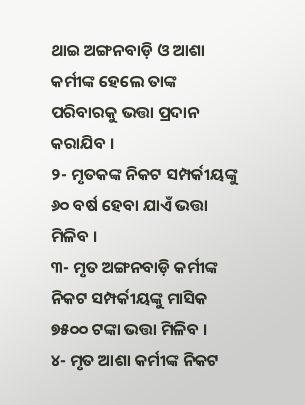ଥାଇ ଅଙ୍ଗନବାଡ଼ି ଓ ଆଶା କର୍ମୀଙ୍କ ହେଲେ ତାଙ୍କ ପରିବାରକୁ ଭତ୍ତା ପ୍ରଦାନ କରାଯିବ ।
୨- ମୃତକଙ୍କ ନିକଟ ସମ୍ପର୍କୀୟଙ୍କୁ ୬୦ ବର୍ଷ ହେବା ଯାଏଁ ଭତ୍ତା ମିଳିବ ।
୩- ମୃତ ଅଙ୍ଗନବାଡ଼ି କର୍ମୀଙ୍କ ନିକଟ ସମ୍ପର୍କୀୟଙ୍କୁ ମାସିକ ୭୫୦୦ ଟଙ୍କା ଭତ୍ତା ମିଳିବ ।
୪- ମୃତ ଆଶା କର୍ମୀଙ୍କ ନିକଟ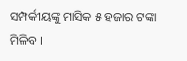ସମ୍ପର୍କୀୟଙ୍କୁ ମାସିକ ୫ ହଜାର ଟଙ୍କା ମିଳିବ ।